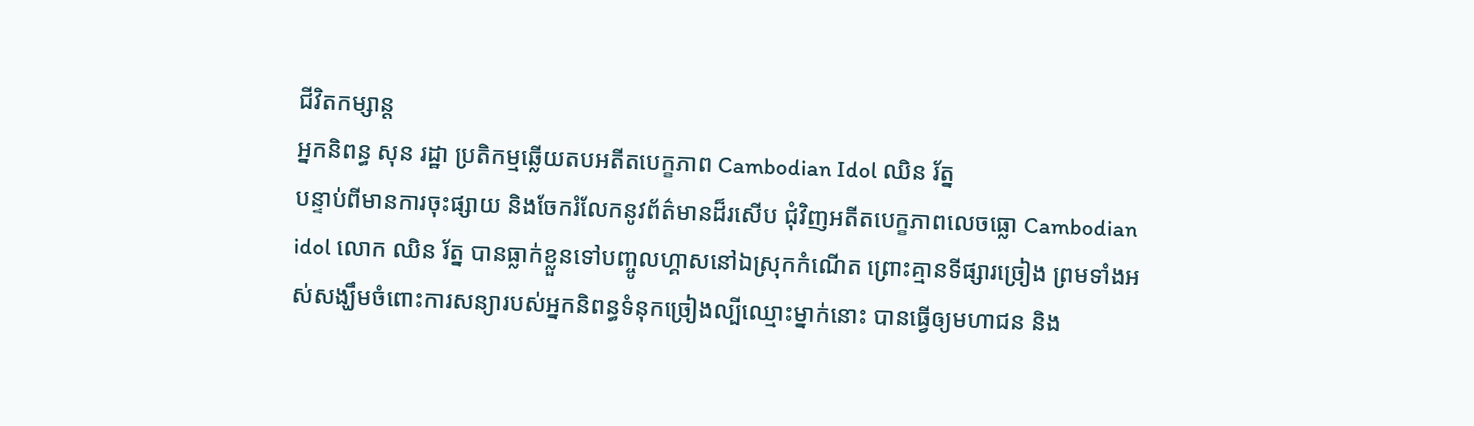ជីវិតកម្សាន្ដ
អ្នកនិពន្ធ សុន រដ្ឋា ប្រតិកម្មឆ្លើយតបអតីតបេក្ខភាព Cambodian Idol ឈិន រ័ត្ន
បន្ទាប់ពីមានការចុះផ្សាយ និងចែករំលែកនូវព័ត៌មានដ៏រសើប ជុំវិញអតីតបេក្ខភាពលេចធ្លោ Cambodian idol លោក ឈិន រ័ត្ន បានធ្លាក់ខ្លួនទៅបញ្ចូលហ្គាសនៅឯស្រុកកំណើត ព្រោះគ្មានទីផ្សារច្រៀង ព្រមទាំងអស់សង្ឃឹមចំពោះការសន្យារបស់អ្នកនិពន្ធទំនុកច្រៀងល្បីឈ្មោះម្នាក់នោះ បានធ្វើឲ្យមហាជន និង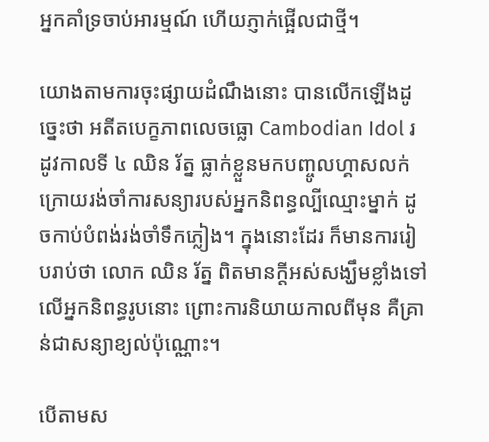អ្នកគាំទ្រចាប់អារម្មណ៍ ហើយភ្ញាក់ផ្អើលជាថ្មី។

យោងតាមការចុះផ្សាយដំណឹងនោះ បានលើកឡើងដូច្នេះថា អតីតបេក្ខភាពលេចធ្លោ Cambodian Idol រដូវកាលទី ៤ ឈិន រ័ត្ន ធ្លាក់ខ្លួនមកបញ្ចូលហ្គាសលក់ ក្រោយរង់ចាំការសន្យារបស់អ្នកនិពន្ធល្បីឈ្មោះម្នាក់ ដូចកាប់បំពង់រង់ចាំទឹកភ្លៀង។ ក្នុងនោះដែរ ក៏មានការរៀបរាប់ថា លោក ឈិន រ័ត្ន ពិតមានក្ដីអស់សង្ឃឹមខ្លាំងទៅលើអ្នកនិពន្ធរូបនោះ ព្រោះការនិយាយកាលពីមុន គឺគ្រាន់ជាសន្យាខ្យល់ប៉ុណ្ណោះ។

បើតាមស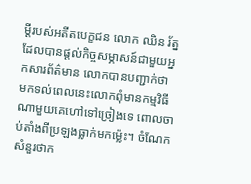ម្ដីរបស់អតីតបេក្ខជន លោក ឈិន រ័ត្ន ដែលបានផ្ដល់កិច្ចសម្ភាសន៍ជាមួយអ្នកសារព័ត៌មាន លោកបានបញ្ជាក់ថា មកទល់ពេលនេះលោកពុំមានកម្មវិធីណាមួយគេហៅទៅច្រៀងទេ ពោលចាប់តាំងពីប្រឡងធ្លាក់មកម្ល៉េះ។ ចំណែកសំនួរថាក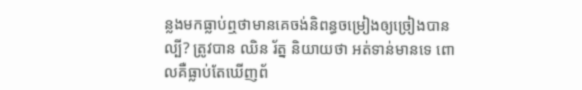ន្លងមកធ្លាប់ឮថាមានគេចង់និពន្ធចម្រៀងឲ្យច្រៀងបានល្បី? ត្រូវបាន ឈិន រ័ត្ន និយាយថា អត់ទាន់មានទេ ពោលគឺធ្លាប់តែឃើញព័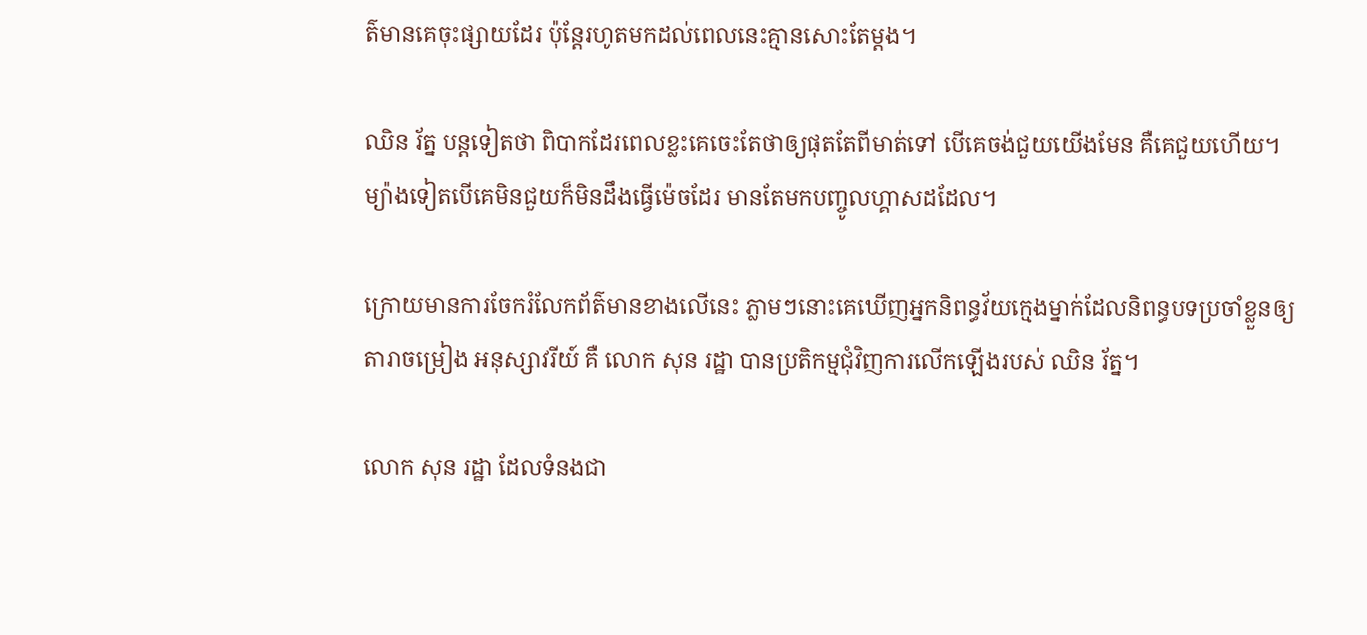ត៌មានគេចុះផ្សាយដែរ ប៉ុន្តែរហូតមកដល់ពេលនេះគ្មានសោះតែម្ដង។

ឈិន រ័ត្ន បន្តទៀតថា ពិបាកដែរពេលខ្លះគេចេះតែថាឲ្យផុតតែពីមាត់ទៅ បើគេចង់ជួយយើងមែន គឺគេជួយហើយ។ ម្យ៉ាងទៀតបើគេមិនជួយក៏មិនដឹងធ្វើម៉េចដែរ មានតែមកបញ្ចូលហ្គាសដដែល។

ក្រោយមានការចែករំលែកព័ត៌មានខាងលើនេះ ភ្លាមៗនោះគេឃើញអ្នកនិពន្ធវ័យក្មេងម្នាក់ដែលនិពន្ធបទប្រចាំខ្លួនឲ្យតារាចម្រៀង អនុស្សាវរីយ៍ គឺ លោក សុន រដ្ឋា បានប្រតិកម្មជុំវិញការលើកឡើងរបស់ ឈិន រ័ត្ន។

លោក សុន រដ្ឋា ដែលទំនងជា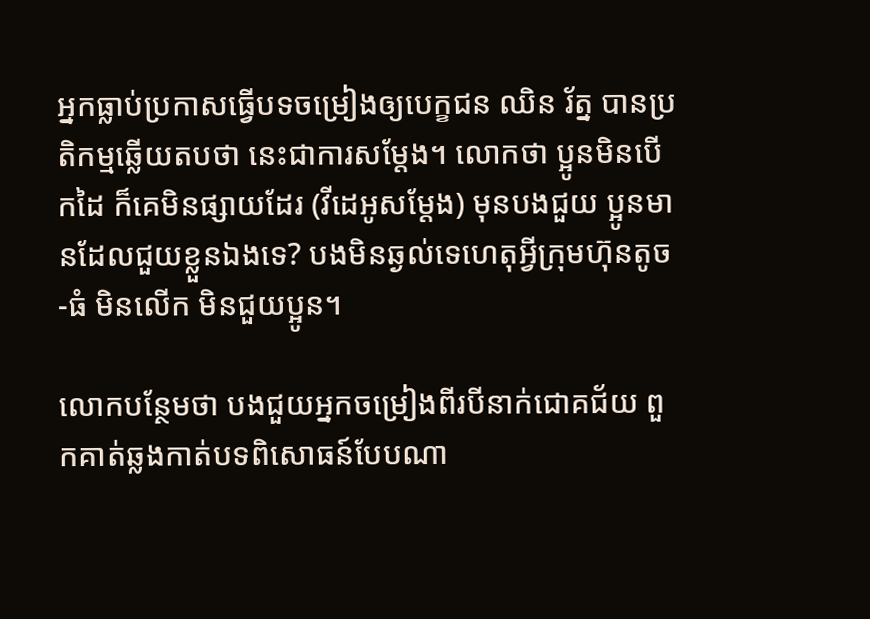អ្នកធ្លាប់ប្រកាសធ្វើបទចម្រៀងឲ្យបេក្ខជន ឈិន រ័ត្ន បានប្រតិកម្មឆ្លើយតបថា នេះជាការសម្ដែង។ លោកថា ប្អូនមិនបើកដៃ ក៏គេមិនផ្សាយដែរ (វីដេអូសម្ដែង) មុនបងជួយ ប្អូនមានដែលជួយខ្លួនឯងទេ? បងមិនឆ្ងល់ទេហេតុអ្វីក្រុមហ៊ុនតូច-ធំ មិនលើក មិនជួយប្អូន។

លោកបន្ថែមថា បងជួយអ្នកចម្រៀងពីរបីនាក់ជោគជ័យ ពួកគាត់ឆ្លងកាត់បទពិសោធន៍បែបណា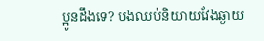ប្អូនដឹងទេ? បងឈប់និយាយវែងឆ្ងាយ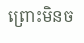ព្រោះមិនច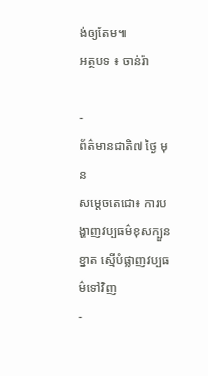ង់ឲ្យតែម៕
អត្ថបទ ៖ ចាន់រ៉ា

-
ព័ត៌មានជាតិ៧ ថ្ងៃ មុន
សម្តេចតេជោ៖ ការបង្ហាញវប្បធម៌ខុសក្បួនខ្នាត ស្មើបំផ្លាញវប្បធម៌ទៅវិញ
-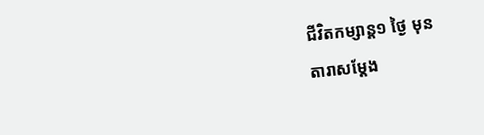ជីវិតកម្សាន្ដ១ ថ្ងៃ មុន
តារាសម្ដែង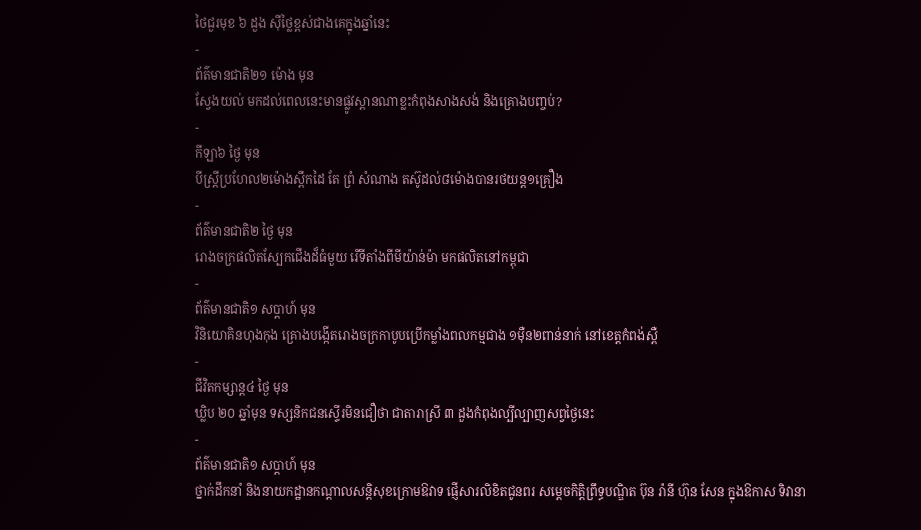ថៃជួរមុខ ៦ ដួង ស៊ីថ្លៃខ្ពស់ជាងគេក្នុងឆ្នាំនេះ
-
ព័ត៌មានជាតិ២១ ម៉ោង មុន
ស្វែងយល់ មកដល់ពេលនេះមានផ្លូវស្ពានណាខ្លះកំពុងសាងសង់ និងគ្រោងបញ្ចប់?
-
កីឡា៦ ថ្ងៃ មុន
បីស្រ្ដីប្រហែល២ម៉ោងស្ពឹកដៃ តែ ព្រំ សំណាង តស៊ូដល់៨ម៉ោងបានរថយន្ត១គ្រឿង
-
ព័ត៌មានជាតិ២ ថ្ងៃ មុន
រោងចក្រផលិតស្បែកជើងដ៏ធំមួយ រើទីតាំងពីមីយ៉ាន់ម៉ា មកផលិតនៅកម្ពុជា
-
ព័ត៌មានជាតិ១ សប្តាហ៍ មុន
វិនិយោគិនហុងកុង គ្រោងបង្កើតរោងចក្រកាបូបប្រើកម្លាំងពលកម្មជាង ១ម៉ឺន២ពាន់នាក់ នៅខេត្តកំពង់ស្ពឺ
-
ជីវិតកម្សាន្ដ៤ ថ្ងៃ មុន
ឃ្លិប ២០ ឆ្នាំមុន ទស្សនិកជនស្ទើរមិនជឿថា ជាតារាស្រី ៣ ដួងកំពុងល្បីល្បាញសព្វថ្ងៃនេះ
-
ព័ត៌មានជាតិ១ សប្តាហ៍ មុន
ថ្នាក់ដឹកនាំ និងនាយកដ្ឋានកណ្ដាលសន្តិសុខក្រោមឱវាទ ផ្ញើសារលិខិតជូនពរ សម្ដេចកិត្តិព្រឹទ្ធបណ្ឌិត ប៊ុន រ៉ានី ហ៊ុន សែន ក្នុងឱកាស ទិវានា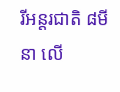រីអន្តរជាតិ ៨មីនា លើ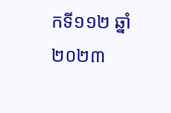កទី១១២ ឆ្នាំ២០២៣